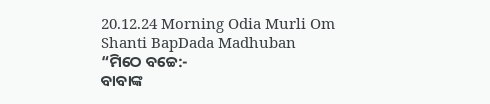20.12.24 Morning Odia Murli Om Shanti BapDada Madhuban
“ମିଠେ ବଚ୍ଚେ:-
ବାବାଙ୍କ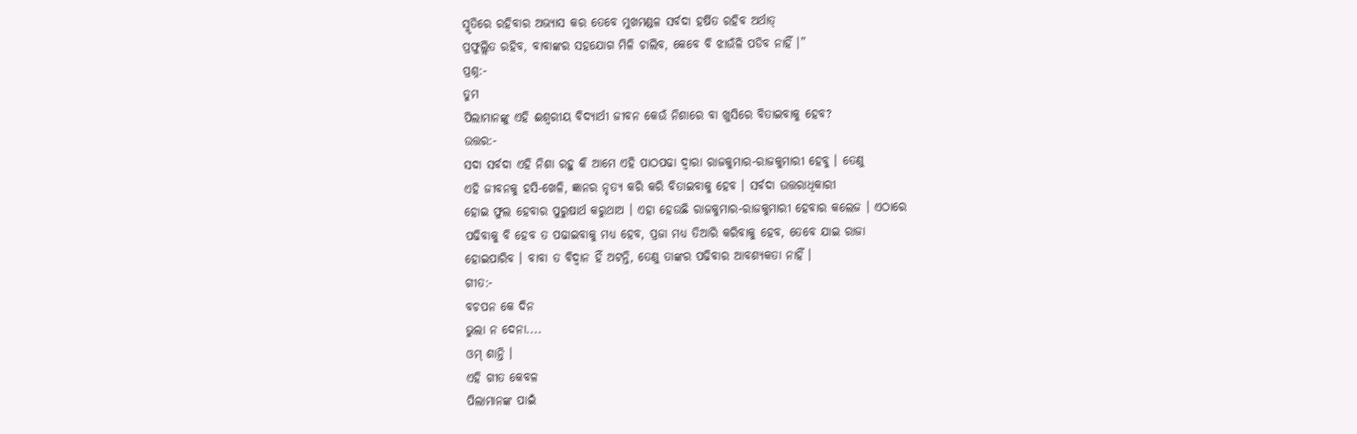ସ୍ମୃତିରେ ରହିବାର ଅଭ୍ୟାସ କର ତେବେ ମୁଖମଣ୍ଡଳ ସର୍ବଦା ହର୍ଷିତ ରହିବ ଅର୍ଥାତ୍
ପ୍ରଫୁଲ୍ଲିତ ରହିବ, ବାବାଙ୍କର ସହଯୋଗ ମିଳି ଚାଲିବ, କେବେ ବି ଝାଉଁଳି ପଡିବ ନାହିଁ ।”
ପ୍ରଶ୍ନ:-
ତୁମ
ପିଲାମାନଙ୍କୁ ଏହି ଈଶ୍ୱରୀୟ ବିଦ୍ୟାର୍ଥୀ ଜୀବନ କେଉଁ ନିଶାରେ ବା ଖୁସିରେ ବିତାଇବାକୁ ହେବ?
ଉତ୍ତର:-
ସଦା ସର୍ବଦା ଏହି ନିଶା ରହୁ କି ଆମେ ଏହି ପାଠପଢା ଦ୍ୱାରା ରାଜକୁମାର-ରାଜକୁମାରୀ ହେବୁ । ତେଣୁ
ଏହି ଜୀବନକୁ ହସି-ଖେଳି, ଜ୍ଞାନର ନୃତ୍ୟ କରି କରି ବିତାଇବାକୁ ହେବ । ସର୍ବଦା ଉତ୍ତରାଧିକାରୀ
ହୋଇ ଫୁଲ ହେବାର ପୁରୁଷାର୍ଥ କରୁଥାଅ । ଏହା ହେଉଛି ରାଜକୁମାର-ରାଜକୁମାରୀ ହେବାର କଲେଜ । ଏଠାରେ
ପଢିବାକୁ ବି ହେବ ତ ପଢାଇବାକୁ ମଧ୍ୟ ହେବ, ପ୍ରଜା ମଧ୍ୟ ତିଆରି କରିବାକୁ ହେବ, ତେବେ ଯାଇ ରାଜା
ହୋଇପାରିବ । ବାବା ତ ବିଦ୍ୱାନ ହିଁ ଅଟନ୍ତି, ତେଣୁ ତାଙ୍କର ପଢିବାର ଆବଶ୍ୟକତା ନାହିଁ ।
ଗୀତ:-
ବଚପନ କେ ଦିନ
ଭୁଲା ନ ଦେନା....
ଓମ୍ ଶାନ୍ତି ।
ଏହି ଗୀତ କେବଳ
ପିଲାମାନଙ୍କ ପାଇଁ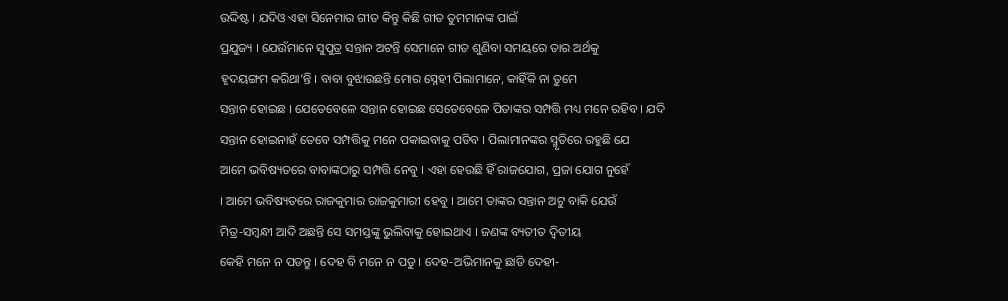ଉଦ୍ଦିଷ୍ଟ । ଯଦିଓ ଏହା ସିନେମାର ଗୀତ କିନ୍ତୁ କିଛି ଗୀତ ତୁମମାନଙ୍କ ପାଇଁ
ପ୍ରଯୁଜ୍ୟ । ଯେଉଁମାନେ ସୁପୁତ୍ର ସନ୍ତାନ ଅଟନ୍ତି ସେମାନେ ଗୀତ ଶୁଣିବା ସମୟରେ ତାର ଅର୍ଥକୁ
ହୃଦୟଙ୍ଗମ କରିଥା’ନ୍ତି । ବାବା ବୁଝାଉଛନ୍ତି ମୋର ସ୍ନେହୀ ପିଲାମାନେ, କାହିଁକି ନା ତୁମେ
ସନ୍ତାନ ହୋଇଛ । ଯେତେବେଳେ ସନ୍ତାନ ହୋଇଛ ସେତେବେଳେ ପିତାଙ୍କର ସମ୍ପତ୍ତି ମଧ୍ୟ ମନେ ରହିବ । ଯଦି
ସନ୍ତାନ ହୋଇନାହଁ ତେବେ ସମ୍ପତ୍ତିକୁ ମନେ ପକାଇବାକୁ ପଡିବ । ପିଲାମାନଙ୍କର ସ୍ମୃତିରେ ରହୁଛି ଯେ
ଆମେ ଭବିଷ୍ୟତରେ ବାବାଙ୍କଠାରୁ ସମ୍ପତ୍ତି ନେବୁ । ଏହା ହେଉଛି ହିଁ ରାଜଯୋଗ, ପ୍ରଜା ଯୋଗ ନୁହେଁ
। ଆମେ ଭବିଷ୍ୟତରେ ରାଜକୁମାର ରାଜକୁମାରୀ ହେବୁ । ଆମେ ତାଙ୍କର ସନ୍ତାନ ଅଟୁ ବାକି ଯେଉଁ
ମିତ୍ର-ସମ୍ବନ୍ଧୀ ଆଦି ଅଛନ୍ତି ସେ ସମସ୍ତଙ୍କୁ ଭୁଲିବାକୁ ହୋଇଥାଏ । ଜଣଙ୍କ ବ୍ୟତୀତ ଦ୍ୱିତୀୟ
କେହି ମନେ ନ ପଡନ୍ତୁ । ଦେହ ବି ମନେ ନ ପଡୁ । ଦେହ-ଅଭିମାନକୁ ଛାଡି ଦେହୀ-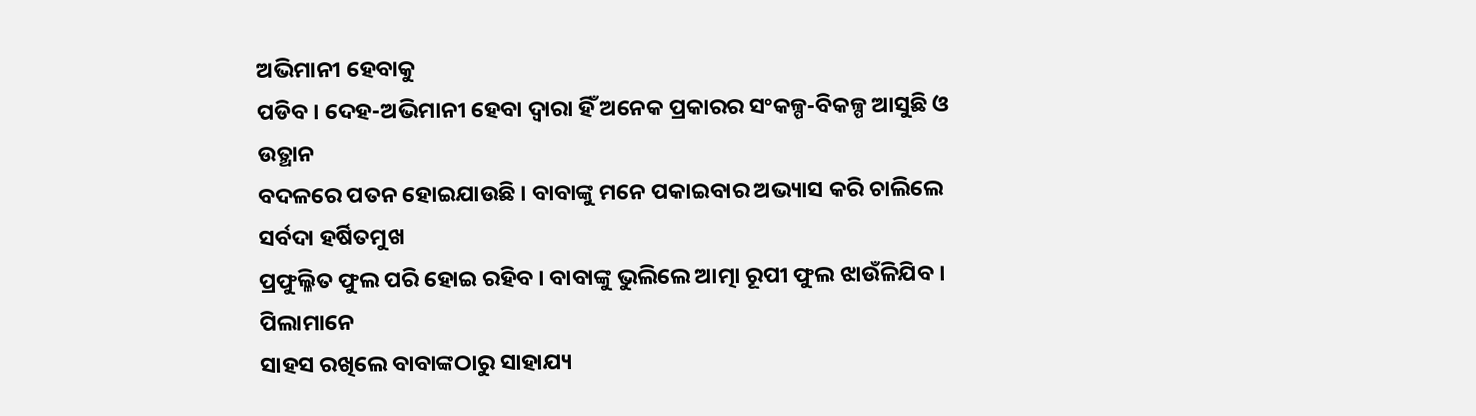ଅଭିମାନୀ ହେବାକୁ
ପଡିବ । ଦେହ-ଅଭିମାନୀ ହେବା ଦ୍ୱାରା ହିଁ ଅନେକ ପ୍ରକାରର ସଂକଳ୍ପ-ବିକଳ୍ପ ଆସୁଛି ଓ ଉତ୍ଥାନ
ବଦଳରେ ପତନ ହୋଇଯାଉଛି । ବାବାଙ୍କୁ ମନେ ପକାଇବାର ଅଭ୍ୟାସ କରି ଚାଲିଲେ ସର୍ବଦା ହର୍ଷିତମୁଖ
ପ୍ରଫୁଲ୍ଳିତ ଫୁଲ ପରି ହୋଇ ରହିବ । ବାବାଙ୍କୁ ଭୁଲିଲେ ଆତ୍ମା ରୂପୀ ଫୁଲ ଝାଉଁଳିଯିବ । ପିଲାମାନେ
ସାହସ ରଖିଲେ ବାବାଙ୍କଠାରୁ ସାହାଯ୍ୟ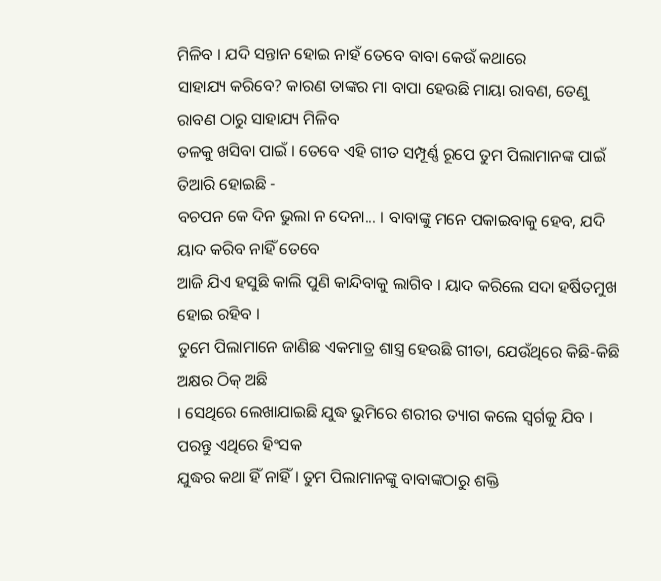ମିଳିବ । ଯଦି ସନ୍ତାନ ହୋଇ ନାହଁ ତେବେ ବାବା କେଉଁ କଥାରେ
ସାହାଯ୍ୟ କରିବେ? କାରଣ ତାଙ୍କର ମା ବାପା ହେଉଛି ମାୟା ରାବଣ, ତେଣୁ ରାବଣ ଠାରୁ ସାହାଯ୍ୟ ମିଳିବ
ତଳକୁ ଖସିବା ପାଇଁ । ତେବେ ଏହି ଗୀତ ସମ୍ପୂର୍ଣ୍ଣ ରୂପେ ତୁମ ପିଲାମାନଙ୍କ ପାଇଁ ତିଆରି ହୋଇଛି -
ବଚପନ କେ ଦିନ ଭୁଲା ନ ଦେନା... । ବାବାଙ୍କୁ ମନେ ପକାଇବାକୁ ହେବ, ଯଦି ୟାଦ କରିବ ନାହିଁ ତେବେ
ଆଜି ଯିଏ ହସୁଛି କାଲି ପୁଣି କାନ୍ଦିବାକୁ ଲାଗିବ । ୟାଦ କରିଲେ ସଦା ହର୍ଷିତମୁଖ ହୋଇ ରହିବ ।
ତୁମେ ପିଲାମାନେ ଜାଣିଛ ଏକମାତ୍ର ଶାସ୍ତ୍ର ହେଉଛି ଗୀତା, ଯେଉଁଥିରେ କିଛି-କିଛି ଅକ୍ଷର ଠିକ୍ ଅଛି
। ସେଥିରେ ଲେଖାଯାଇଛି ଯୁଦ୍ଧ ଭୁମିରେ ଶରୀର ତ୍ୟାଗ କଲେ ସ୍ୱର୍ଗକୁ ଯିବ । ପରନ୍ତୁ ଏଥିରେ ହିଂସକ
ଯୁଦ୍ଧର କଥା ହିଁ ନାହିଁ । ତୁମ ପିଲାମାନଙ୍କୁ ବାବାଙ୍କଠାରୁ ଶକ୍ତି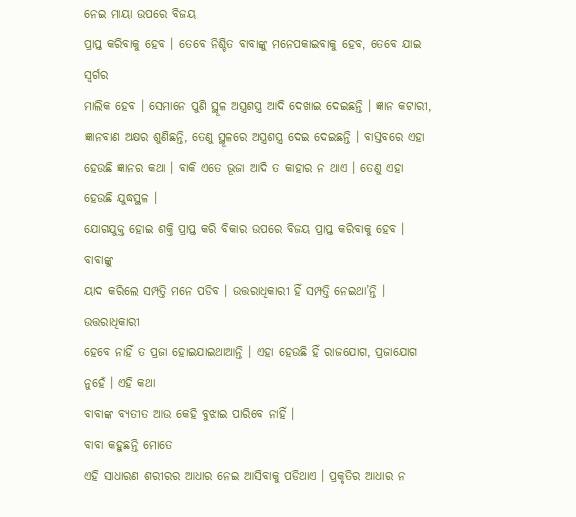ନେଇ ମାୟା ଉପରେ ବିଜୟ
ପ୍ରାପ୍ତ କରିବାକୁ ହେବ । ତେବେ ନିଶ୍ଚିତ ବାବାଙ୍କୁ ମନେପକାଇବାକୁ ହେବ, ତେବେ ଯାଇ ସ୍ୱର୍ଗର
ମାଲିକ ହେବ । ସେମାନେ ପୁଣି ସ୍ଥୂଳ ଅସ୍ତ୍ରଶସ୍ତ୍ର ଆଦି ଦେଖାଇ ଦେଇଛନ୍ତି । ଜ୍ଞାନ କଟାରୀ,
ଜ୍ଞାନବାଣ ଅକ୍ଷର ଶୁଣିଛନ୍ତି, ତେଣୁ ସ୍ଥୂଳରେ ଅସ୍ତ୍ରଶସ୍ତ୍ର ଦେଇ ଦେଇଛନ୍ତି । ବାସ୍ତବରେ ଏହା
ହେଉଛି ଜ୍ଞାନର କଥା । ବାକି ଏତେ ଭୂଜା ଆଦି ତ କାହାର ନ ଥାଏ । ତେଣୁ ଏହା ହେଉଛି ଯୁଦ୍ଧସ୍ଥଳ ।
ଯୋଗଯୁକ୍ତ ହୋଇ ଶକ୍ତି ପ୍ରାପ୍ତ କରି ବିକାର ଉପରେ ବିଜୟ ପ୍ରାପ୍ତ କରିବାକୁ ହେବ । ବାବାଙ୍କୁ
ୟାଦ କରିଲେ ସମ୍ପତ୍ତି ମନେ ପଡିବ । ଉତ୍ତରାଧିକାରୀ ହିଁ ସମ୍ପତ୍ତି ନେଇଥା’ନ୍ତି । ଉତ୍ତରାଧିକାରୀ
ହେବେ ନାହିଁ ତ ପ୍ରଜା ହୋଇଯାଇଥାଆନ୍ତି । ଏହା ହେଉଛି ହିଁ ରାଜଯୋଗ, ପ୍ରଜାଯୋଗ ନୁହେଁ । ଏହି କଥା
ବାବାଙ୍କ ବ୍ୟତୀତ ଆଉ କେହି ବୁଝାଇ ପାରିବେ ନାହିଁ ।
ବାବା କହୁଛନ୍ତି ମୋତେ
ଏହି ସାଧାରଣ ଶରୀରର ଆଧାର ନେଇ ଆସିବାକୁ ପଡିଥାଏ । ପ୍ରକୃତିର ଆଧାର ନ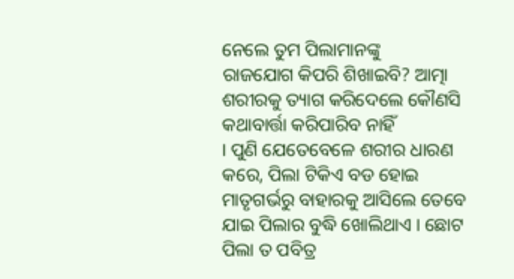ନେଲେ ତୁମ ପିଲାମାନଙ୍କୁ
ରାଜଯୋଗ କିପରି ଶିଖାଇବି? ଆତ୍ମା ଶରୀରକୁ ତ୍ୟାଗ କରିଦେଲେ କୌଣସି କଥାବାର୍ତ୍ତା କରିପାରିବ ନାହିଁ
। ପୁଣି ଯେତେବେଳେ ଶରୀର ଧାରଣ କରେ, ପିଲା ଟିକିଏ ବଡ ହୋଇ ମାତୃଗର୍ଭରୁ ବାହାରକୁ ଆସିଲେ ତେବେ
ଯାଇ ପିଲାର ବୁଦ୍ଧି ଖୋଲିଥାଏ । ଛୋଟ ପିଲା ତ ପବିତ୍ର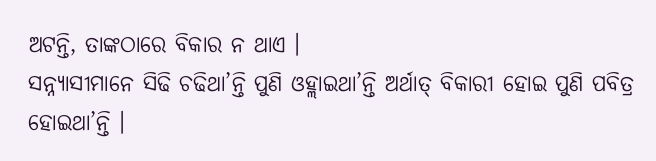ଅଟନ୍ତି, ତାଙ୍କଠାରେ ବିକାର ନ ଥାଏ ।
ସନ୍ନ୍ୟାସୀମାନେ ସିଢି ଚଢିଥା’ନ୍ତି ପୁଣି ଓହ୍ଲାଇଥା’ନ୍ତି ଅର୍ଥାତ୍ ବିକାରୀ ହୋଇ ପୁଣି ପବିତ୍ର
ହୋଇଥା’ନ୍ତି ।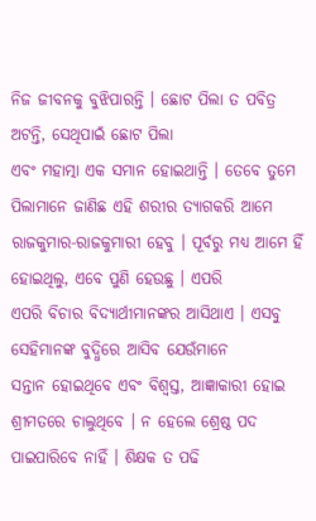ନିଜ ଜୀବନକୁ ବୁଝିପାରନ୍ତି । ଛୋଟ ପିଲା ତ ପବିତ୍ର ଅଟନ୍ତି, ସେଥିପାଇଁ ଛୋଟ ପିଲା
ଏବଂ ମହାତ୍ମା ଏକ ସମାନ ହୋଇଥାନ୍ତି । ତେବେ ତୁମେ ପିଲାମାନେ ଜାଣିଛ ଏହି ଶରୀର ତ୍ୟାଗକରି ଆମେ
ରାଜକୁମାର-ରାଜକୁମାରୀ ହେବୁ । ପୂର୍ବରୁ ମଧ୍ୟ ଆମେ ହିଁ ହୋଇଥିଲୁ, ଏବେ ପୁଣି ହେଉଛୁ । ଏପରି
ଏପରି ବିଚାର ବିଦ୍ୟାର୍ଥୀମାନଙ୍କର ଆସିଥାଏ । ଏସବୁ ସେହିମାନଙ୍କ ବୁଦ୍ଧିରେ ଆସିବ ଯେଉଁମାନେ
ସନ୍ତାନ ହୋଇଥିବେ ଏବଂ ବିଶ୍ୱସ୍ତ, ଆଜ୍ଞାକାରୀ ହୋଇ ଶ୍ରୀମତରେ ଚାଲୁଥିବେ । ନ ହେଲେ ଶ୍ରେଷ୍ଠ ପଦ
ପାଇପାରିବେ ନାହିଁ । ଶିକ୍ଷକ ତ ପଢି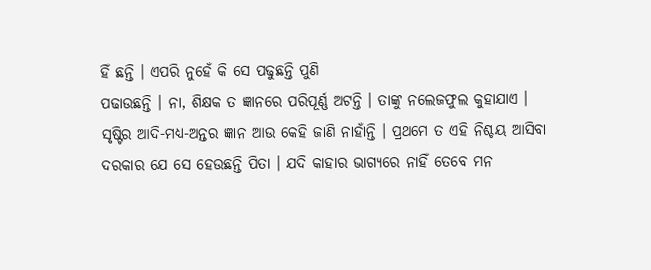ହିଁ ଛନ୍ତି । ଏପରି ନୁହେଁ କି ସେ ପଢୁଛନ୍ତି ପୁଣି
ପଢାଉଛନ୍ତି । ନା, ଶିକ୍ଷକ ତ ଜ୍ଞାନରେ ପରିପୂର୍ଣ୍ଣ ଅଟନ୍ତି । ତାଙ୍କୁ ନଲେଜଫୁଲ କୁହାଯାଏ ।
ସୃଷ୍ଟିର ଆଦି-ମଧ୍ୟ-ଅନ୍ତର ଜ୍ଞାନ ଆଉ କେହି ଜାଣି ନାହାଁନ୍ତି । ପ୍ରଥମେ ତ ଏହି ନିଶ୍ଚୟ ଆସିବା
ଦରକାର ଯେ ସେ ହେଉଛନ୍ତି ପିତା । ଯଦି କାହାର ଭାଗ୍ୟରେ ନାହିଁ ତେବେ ମନ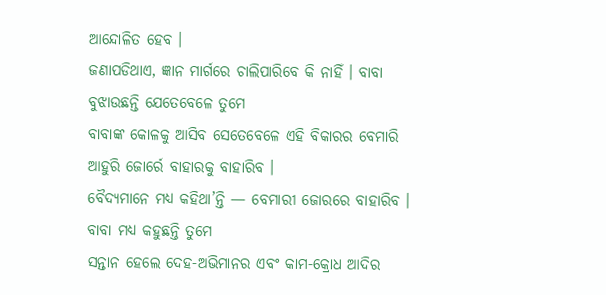ଆନ୍ଦୋଳିତ ହେବ ।
ଜଣାପଡିଥାଏ, ଜ୍ଞାନ ମାର୍ଗରେ ଚାଲିପାରିବେ କି ନାହିଁ । ବାବା ବୁଝାଉଛନ୍ତି ଯେତେବେଳେ ତୁମେ
ବାବାଙ୍କ କୋଳକୁ ଆସିବ ସେତେବେଳେ ଏହି ବିକାରର ବେମାରି ଆହୁରି ଜୋର୍ରେ ବାହାରକୁ ବାହାରିବ ।
ବୈଦ୍ୟମାନେ ମଧ୍ୟ କହିଥା’ନ୍ତି — ବେମାରୀ ଜୋରରେ ବାହାରିବ । ବାବା ମଧ୍ୟ କହୁଛନ୍ତି ତୁମେ
ସନ୍ତାନ ହେଲେ ଦେହ-ଅଭିମାନର ଏବଂ କାମ-କ୍ରୋଧ ଆଦିର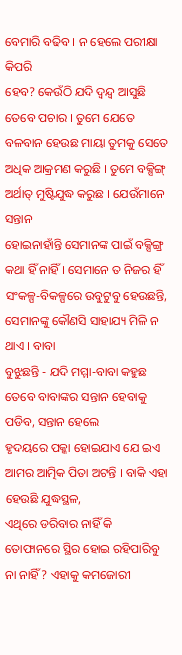ବେମାରି ବଢିବ । ନ ହେଲେ ପରୀକ୍ଷା କିପରି
ହେବ? କେଉଁଠି ଯଦି ଦ୍ୱନ୍ଦ୍ୱ ଆସୁଛି ତେବେ ପଚାର । ତୁମେ ଯେତେ ବଳବାନ ହେଉଛ ମାୟା ତୁମକୁ ସେତେ
ଅଧିକ ଆକ୍ରମଣ କରୁଛି । ତୁମେ ବକ୍ସିଙ୍ଗ୍ ଅର୍ଥାତ୍ ମୁଷ୍ଟିଯୁଦ୍ଧ କରୁଛ । ଯେଉଁମାନେ ସନ୍ତାନ
ହୋଇନାହାଁନ୍ତି ସେମାନଙ୍କ ପାଇଁ ବକ୍ସିଙ୍ଗ୍ର କଥା ହିଁ ନାହିଁ । ସେମାନେ ତ ନିଜର ହିଁ
ସଂକଳ୍ପ-ବିକଳ୍ପରେ ଉବୁଟୁବୁ ହେଉଛନ୍ତି, ସେମାନଙ୍କୁ କୌଣସି ସାହାଯ୍ୟ ମିଳି ନ ଥାଏ । ବାବା
ବୁଝୁଛନ୍ତି - ଯଦି ମମ୍ମା-ବାବା କହୁଛ ତେବେ ବାବାଙ୍କର ସନ୍ତାନ ହେବାକୁ ପଡିବ, ସନ୍ତାନ ହେଲେ
ହୃଦୟରେ ପକ୍କା ହୋଇଯାଏ ଯେ ଇଏ ଆମର ଆତ୍ମିକ ପିତା ଅଟନ୍ତି । ବାକି ଏହା ହେଉଛି ଯୁଦ୍ଧସ୍ଥଳ,
ଏଥିରେ ଡରିବାର ନାହିଁ କି ତୋଫାନରେ ସ୍ଥିର ହୋଇ ରହିପାରିବୁ ନା ନାହିଁ? ଏହାକୁ କମଜୋରୀ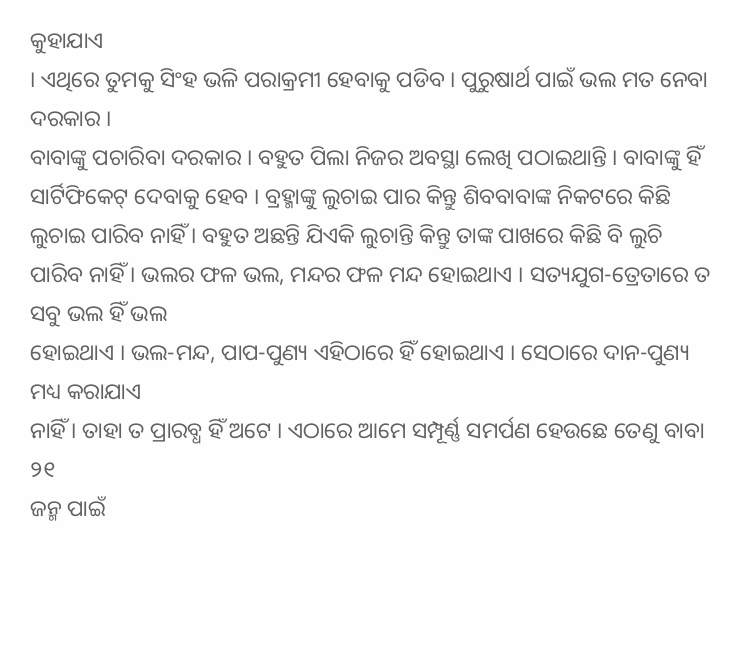କୁହାଯାଏ
। ଏଥିରେ ତୁମକୁ ସିଂହ ଭଳି ପରାକ୍ରମୀ ହେବାକୁ ପଡିବ । ପୁରୁଷାର୍ଥ ପାଇଁ ଭଲ ମତ ନେବା ଦରକାର ।
ବାବାଙ୍କୁ ପଚାରିବା ଦରକାର । ବହୁତ ପିଲା ନିଜର ଅବସ୍ଥା ଲେଖି ପଠାଇଥାନ୍ତି । ବାବାଙ୍କୁ ହିଁ
ସାର୍ଟିଫିକେଟ୍ ଦେବାକୁ ହେବ । ବ୍ରହ୍ମାଙ୍କୁ ଲୁଚାଇ ପାର କିନ୍ତୁ ଶିବବାବାଙ୍କ ନିକଟରେ କିଛି
ଲୁଚାଇ ପାରିବ ନାହିଁ । ବହୁତ ଅଛନ୍ତି ଯିଏକି ଲୁଚାନ୍ତି କିନ୍ତୁ ତାଙ୍କ ପାଖରେ କିଛି ବି ଲୁଚି
ପାରିବ ନାହିଁ । ଭଲର ଫଳ ଭଲ, ମନ୍ଦର ଫଳ ମନ୍ଦ ହୋଇଥାଏ । ସତ୍ୟଯୁଗ-ତ୍ରେତାରେ ତ ସବୁ ଭଲ ହିଁ ଭଲ
ହୋଇଥାଏ । ଭଲ-ମନ୍ଦ, ପାପ-ପୁଣ୍ୟ ଏହିଠାରେ ହିଁ ହୋଇଥାଏ । ସେଠାରେ ଦାନ-ପୁଣ୍ୟ ମଧ୍ୟ କରାଯାଏ
ନାହିଁ । ତାହା ତ ପ୍ରାରବ୍ଧ ହିଁ ଅଟେ । ଏଠାରେ ଆମେ ସମ୍ପୂର୍ଣ୍ଣ ସମର୍ପଣ ହେଉଛେ ତେଣୁ ବାବା ୨୧
ଜନ୍ମ ପାଇଁ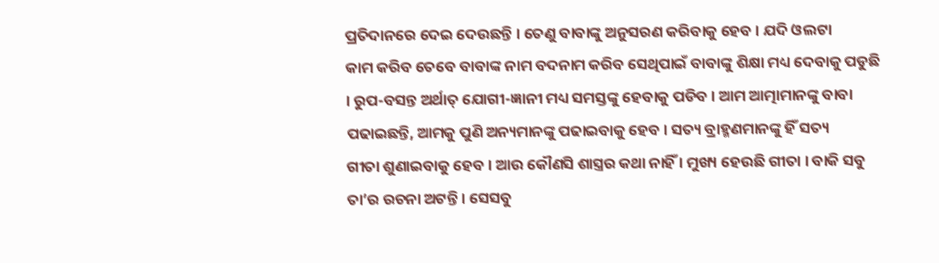ପ୍ରତିଦାନରେ ଦେଇ ଦେଉଛନ୍ତି । ତେଣୁ ବାବାଙ୍କୁ ଅନୁସରଣ କରିବାକୁ ହେବ । ଯଦି ଓଲଟା
କାମ କରିବ ତେବେ ବାବାଙ୍କ ନାମ ବଦନାମ କରିବ ସେଥିପାଇଁ ବାବାଙ୍କୁ ଶିକ୍ଷା ମଧ୍ୟ ଦେବାକୁ ପଡୁଛି
। ରୁପ-ବସନ୍ତ ଅର୍ଥାତ୍ ଯୋଗୀ-ଜ୍ଞାନୀ ମଧ୍ୟ ସମସ୍ତଙ୍କୁ ହେବାକୁ ପଡିବ । ଆମ ଆତ୍ମାମାନଙ୍କୁ ବାବା
ପଢାଇଛନ୍ତି, ଆମକୁ ପୁଣି ଅନ୍ୟମାନଙ୍କୁ ପଢାଇବାକୁ ହେବ । ସତ୍ୟ ବ୍ରାହ୍ମଣମାନଙ୍କୁ ହିଁ ସତ୍ୟ
ଗୀତା ଶୁଣାଇବାକୁ ହେବ । ଆଉ କୌଣସି ଶାସ୍ତ୍ରର କଥା ନାହିଁ । ମୁଖ୍ୟ ହେଉଛି ଗୀତା । ବାକି ସବୁ
ତା’ର ରଚନା ଅଟନ୍ତି । ସେସବୁ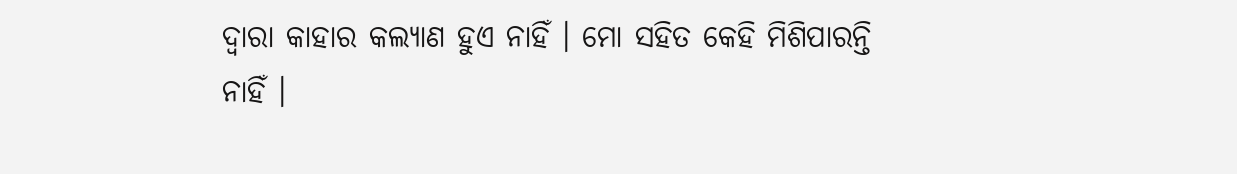ଦ୍ୱାରା କାହାର କଲ୍ୟାଣ ହୁଏ ନାହିଁ । ମୋ ସହିତ କେହି ମିଶିପାରନ୍ତି
ନାହିଁ ।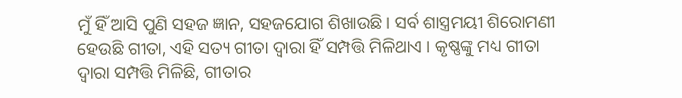ମୁଁ ହିଁ ଆସି ପୁଣି ସହଜ ଜ୍ଞାନ, ସହଜଯୋଗ ଶିଖାଉଛି । ସର୍ବ ଶାସ୍ତ୍ରମୟୀ ଶିରୋମଣୀ
ହେଉଛି ଗୀତା, ଏହି ସତ୍ୟ ଗୀତା ଦ୍ୱାରା ହିଁ ସମ୍ପତ୍ତି ମିଳିଥାଏ । କୃଷ୍ଣଙ୍କୁ ମଧ୍ୟ ଗୀତା
ଦ୍ୱାରା ସମ୍ପତ୍ତି ମିଳିଛି, ଗୀତାର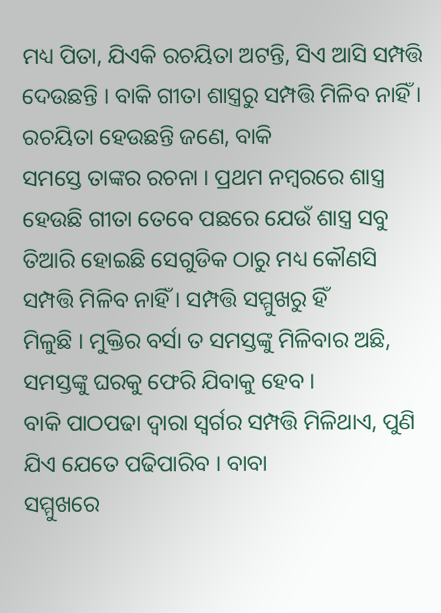ମଧ୍ୟ ପିତା, ଯିଏକି ରଚୟିତା ଅଟନ୍ତି, ସିଏ ଆସି ସମ୍ପତ୍ତି
ଦେଉଛନ୍ତି । ବାକି ଗୀତା ଶାସ୍ତ୍ରରୁ ସମ୍ପତ୍ତି ମିଳିବ ନାହିଁ । ରଚୟିତା ହେଉଛନ୍ତି ଜଣେ, ବାକି
ସମସ୍ତେ ତାଙ୍କର ରଚନା । ପ୍ରଥମ ନମ୍ବରରେ ଶାସ୍ତ୍ର ହେଉଛି ଗୀତା ତେବେ ପଛରେ ଯେଉଁ ଶାସ୍ତ୍ର ସବୁ
ତିଆରି ହୋଇଛି ସେଗୁଡିକ ଠାରୁ ମଧ୍ୟ କୌଣସି ସମ୍ପତ୍ତି ମିଳିବ ନାହିଁ । ସମ୍ପତ୍ତି ସମ୍ମୁଖରୁ ହିଁ
ମିଳୁଛି । ମୁକ୍ତିର ବର୍ସା ତ ସମସ୍ତଙ୍କୁ ମିଳିବାର ଅଛି, ସମସ୍ତଙ୍କୁ ଘରକୁ ଫେରି ଯିବାକୁ ହେବ ।
ବାକି ପାଠପଢା ଦ୍ୱାରା ସ୍ୱର୍ଗର ସମ୍ପତ୍ତି ମିଳିଥାଏ, ପୁଣି ଯିଏ ଯେତେ ପଢିପାରିବ । ବାବା
ସମ୍ମୁଖରେ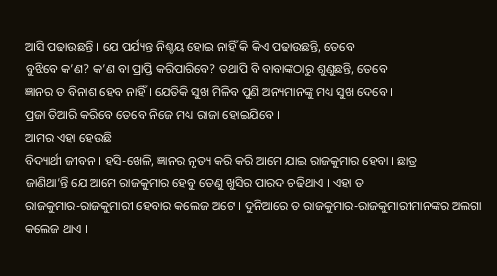ଆସି ପଢାଉଛନ୍ତି । ଯେ ପର୍ଯ୍ୟନ୍ତ ନିଶ୍ଚୟ ହୋଇ ନାହିଁ କି କିଏ ପଢାଉଛନ୍ତି, ତେବେ
ବୁଝିବେ କ’ଣ? କ’ଣ ବା ପ୍ରାପ୍ତି କରିପାରିବେ? ତଥାପି ବି ବାବାଙ୍କଠାରୁ ଶୁଣୁଛନ୍ତି, ତେବେ
ଜ୍ଞାନର ତ ବିନାଶ ହେବ ନାହିଁ । ଯେତିକି ସୁଖ ମିଳିବ ପୁଣି ଅନ୍ୟମାନଙ୍କୁ ମଧ୍ୟ ସୁଖ ଦେବେ ।
ପ୍ରଜା ତିଆରି କରିବେ ତେବେ ନିଜେ ମଧ୍ୟ ରାଜା ହୋଇଯିବେ ।
ଆମର ଏହା ହେଉଛି
ବିଦ୍ୟାର୍ଥୀ ଜୀବନ । ହସି-ଖେଳି, ଜ୍ଞାନର ନୃତ୍ୟ କରି କରି ଆମେ ଯାଇ ରାଜକୁମାର ହେବା । ଛାତ୍ର
ଜାଣିଥା’ନ୍ତି ଯେ ଆମେ ରାଜକୁମାର ହେବୁ ତେଣୁ ଖୁସିର ପାରଦ ଚଢିଥାଏ । ଏହା ତ
ରାଜକୁମାର-ରାଜକୁମାରୀ ହେବାର କଲେଜ ଅଟେ । ଦୁନିଆରେ ତ ରାଜକୁମାର-ରାଜକୁମାରୀମାନଙ୍କର ଅଲଗା
କଲେଜ ଥାଏ ।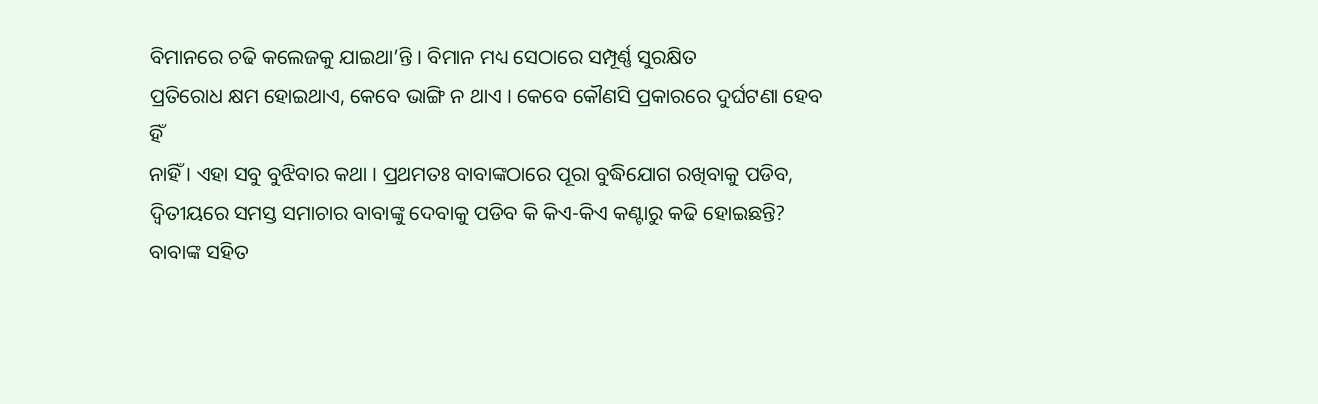ବିମାନରେ ଚଢି କଲେଜକୁ ଯାଇଥା’ନ୍ତି । ବିମାନ ମଧ୍ୟ ସେଠାରେ ସମ୍ପୂର୍ଣ୍ଣ ସୁରକ୍ଷିତ
ପ୍ରତିରୋଧ କ୍ଷମ ହୋଇଥାଏ, କେବେ ଭାଙ୍ଗି ନ ଥାଏ । କେବେ କୌଣସି ପ୍ରକାରରେ ଦୁର୍ଘଟଣା ହେବ ହିଁ
ନାହିଁ । ଏହା ସବୁ ବୁଝିବାର କଥା । ପ୍ରଥମତଃ ବାବାଙ୍କଠାରେ ପୂରା ବୁଦ୍ଧିଯୋଗ ରଖିବାକୁ ପଡିବ,
ଦ୍ୱିତୀୟରେ ସମସ୍ତ ସମାଚାର ବାବାଙ୍କୁ ଦେବାକୁ ପଡିବ କି କିଏ-କିଏ କଣ୍ଟାରୁ କଢି ହୋଇଛନ୍ତି?
ବାବାଙ୍କ ସହିତ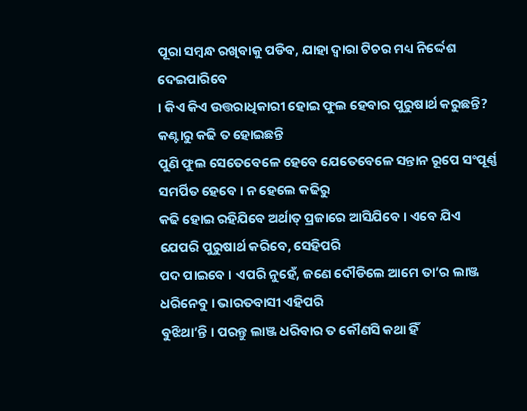ପୂରା ସମ୍ବନ୍ଧ ରଖିବାକୁ ପଡିବ, ଯାହା ଦ୍ୱାରା ଟିଚର ମଧ୍ୟ ନିର୍ଦ୍ଦେଶ ଦେଇପାରିବେ
। କିଏ କିଏ ଉତ୍ତରାଧିକାରୀ ହୋଇ ଫୁଲ ହେବାର ପୁରୁଷାର୍ଥ କରୁଛନ୍ତି? କଣ୍ଟାରୁ କଢି ତ ହୋଇଛନ୍ତି
ପୁଣି ଫୁଲ ସେତେବେଳେ ହେବେ ଯେତେବେଳେ ସନ୍ତାନ ରୂପେ ସଂପୂର୍ଣ୍ଣ ସମର୍ପିତ ହେବେ । ନ ହେଲେ କଢିରୁ
କଢି ହୋଇ ରହିଯିବେ ଅର୍ଥାତ୍ ପ୍ରଜାରେ ଆସିଯିବେ । ଏବେ ଯିଏ ଯେପରି ପୁରୁଷାର୍ଥ କରିବେ, ସେହିପରି
ପଦ ପାଇବେ । ଏପରି ନୁହେଁ, ଜଣେ ଦୌଡିଲେ ଆମେ ତା’ର ଲାଞ୍ଜ ଧରିନେବୁ । ଭାରତବାସୀ ଏହିପରି
ବୁଝିଥା’ନ୍ତି । ପରନ୍ତୁ ଲାଞ୍ଜ ଧରିବାର ତ କୌଣସି କଥା ହିଁ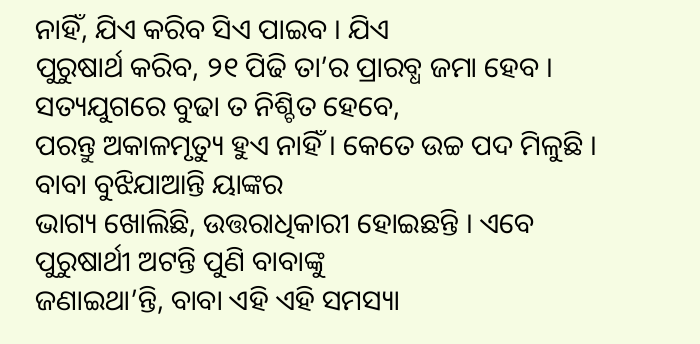ନାହିଁ, ଯିଏ କରିବ ସିଏ ପାଇବ । ଯିଏ
ପୁରୁଷାର୍ଥ କରିବ, ୨୧ ପିଢି ତା’ର ପ୍ରାରବ୍ଧ ଜମା ହେବ । ସତ୍ୟଯୁଗରେ ବୁଢା ତ ନିଶ୍ଚିତ ହେବେ,
ପରନ୍ତୁ ଅକାଳମୃତ୍ୟୁ ହୁଏ ନାହିଁ । କେତେ ଉଚ୍ଚ ପଦ ମିଳୁଛି । ବାବା ବୁଝିଯାଆନ୍ତି ୟାଙ୍କର
ଭାଗ୍ୟ ଖୋଲିଛି, ଉତ୍ତରାଧିକାରୀ ହୋଇଛନ୍ତି । ଏବେ ପୁରୁଷାର୍ଥୀ ଅଟନ୍ତି ପୁଣି ବାବାଙ୍କୁ
ଜଣାଇଥା’ନ୍ତି, ବାବା ଏହି ଏହି ସମସ୍ୟା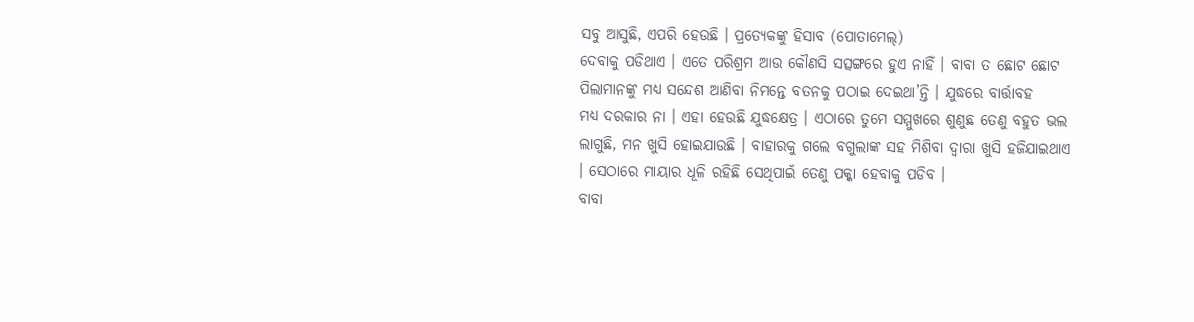ସବୁ ଆସୁଛି, ଏପରି ହେଉଛି । ପ୍ରତ୍ୟେକଙ୍କୁ ହିସାବ (ପୋତାମେଲ୍)
ଦେବାକୁ ପଡିଥାଏ । ଏତେ ପରିଶ୍ରମ ଆଉ କୌଣସି ସତ୍ସଙ୍ଗରେ ହୁଏ ନାହିଁ । ବାବା ତ ଛୋଟ ଛୋଟ
ପିଲାମାନଙ୍କୁ ମଧ୍ୟ ସନ୍ଦେଶ ଆଣିବା ନିମନ୍ତେ ବତନକୁ ପଠାଇ ଦେଇଥା’ନ୍ତି । ଯୁଦ୍ଧରେ ବାର୍ତ୍ତାବହ
ମଧ୍ୟ ଦରକାର ନା । ଏହା ହେଉଛି ଯୁଦ୍ଧକ୍ଷେତ୍ର । ଏଠାରେ ତୁମେ ସମ୍ମୁଖରେ ଶୁଣୁଛ ତେଣୁ ବହୁତ ଭଲ
ଲାଗୁଛି, ମନ ଖୁସି ହୋଇଯାଉଛି । ବାହାରକୁ ଗଲେ ବଗୁଲାଙ୍କ ସହ ମିଶିବା ଦ୍ୱାରା ଖୁସି ହଜିଯାଇଥାଏ
। ସେଠାରେ ମାୟାର ଧୂଳି ରହିଛି ସେଥିପାଇଁ ତେଣୁ ପକ୍କା ହେବାକୁ ପଡିବ ।
ବାବା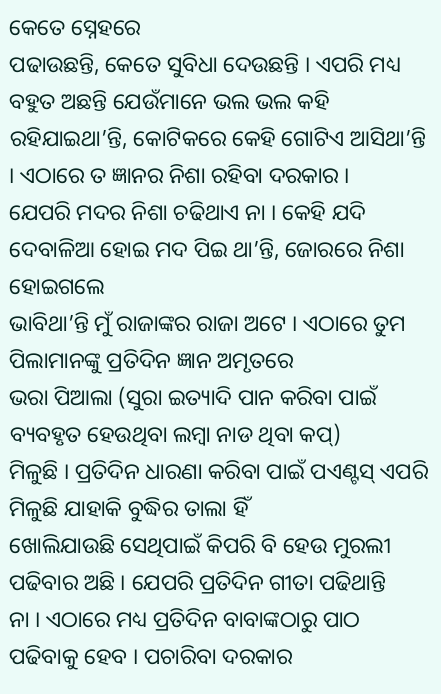କେତେ ସ୍ନେହରେ
ପଢାଉଛନ୍ତି, କେତେ ସୁବିଧା ଦେଉଛନ୍ତି । ଏପରି ମଧ୍ୟ ବହୁତ ଅଛନ୍ତି ଯେଉଁମାନେ ଭଲ ଭଲ କହି
ରହିଯାଇଥା’ନ୍ତି, କୋଟିକରେ କେହି ଗୋଟିଏ ଆସିଥା’ନ୍ତି । ଏଠାରେ ତ ଜ୍ଞାନର ନିଶା ରହିବା ଦରକାର ।
ଯେପରି ମଦର ନିଶା ଚଢିଥାଏ ନା । କେହି ଯଦି ଦେବାଳିଆ ହୋଇ ମଦ ପିଇ ଥା’ନ୍ତି, ଜୋରରେ ନିଶା ହୋଇଗଲେ
ଭାବିଥା’ନ୍ତି ମୁଁ ରାଜାଙ୍କର ରାଜା ଅଟେ । ଏଠାରେ ତୁମ ପିଲାମାନଙ୍କୁ ପ୍ରତିଦିନ ଜ୍ଞାନ ଅମୃତରେ
ଭରା ପିଆଲା (ସୁରା ଇତ୍ୟାଦି ପାନ କରିବା ପାଇଁ ବ୍ୟବହୃତ ହେଉଥିବା ଲମ୍ବା ନାଡ ଥିବା କପ୍)
ମିଳୁଛି । ପ୍ରତିଦିନ ଧାରଣା କରିବା ପାଇଁ ପଏଣ୍ଟସ୍ ଏପରି ମିଳୁଛି ଯାହାକି ବୁଦ୍ଧିର ତାଲା ହିଁ
ଖୋଲିଯାଉଛି ସେଥିପାଇଁ କିପରି ବି ହେଉ ମୁରଲୀ ପଢିବାର ଅଛି । ଯେପରି ପ୍ରତିଦିନ ଗୀତା ପଢିଥାନ୍ତି
ନା । ଏଠାରେ ମଧ୍ୟ ପ୍ରତିଦିନ ବାବାଙ୍କଠାରୁ ପାଠ ପଢିବାକୁ ହେବ । ପଚାରିବା ଦରକାର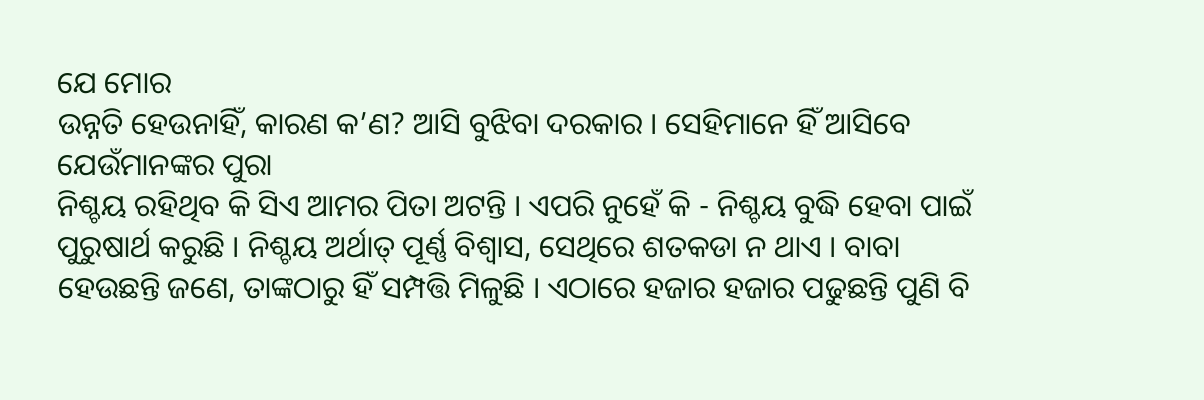ଯେ ମୋର
ଉନ୍ନତି ହେଉନାହିଁ, କାରଣ କ’ଣ? ଆସି ବୁଝିବା ଦରକାର । ସେହିମାନେ ହିଁ ଆସିବେ ଯେଉଁମାନଙ୍କର ପୁରା
ନିଶ୍ଚୟ ରହିଥିବ କି ସିଏ ଆମର ପିତା ଅଟନ୍ତି । ଏପରି ନୁହେଁ କି - ନିଶ୍ଚୟ ବୁଦ୍ଧି ହେବା ପାଇଁ
ପୁରୁଷାର୍ଥ କରୁଛି । ନିଶ୍ଚୟ ଅର୍ଥାତ୍ ପୂର୍ଣ୍ଣ ବିଶ୍ୱାସ, ସେଥିରେ ଶତକଡା ନ ଥାଏ । ବାବା
ହେଉଛନ୍ତି ଜଣେ, ତାଙ୍କଠାରୁ ହିଁ ସମ୍ପତ୍ତି ମିଳୁଛି । ଏଠାରେ ହଜାର ହଜାର ପଢୁଛନ୍ତି ପୁଣି ବି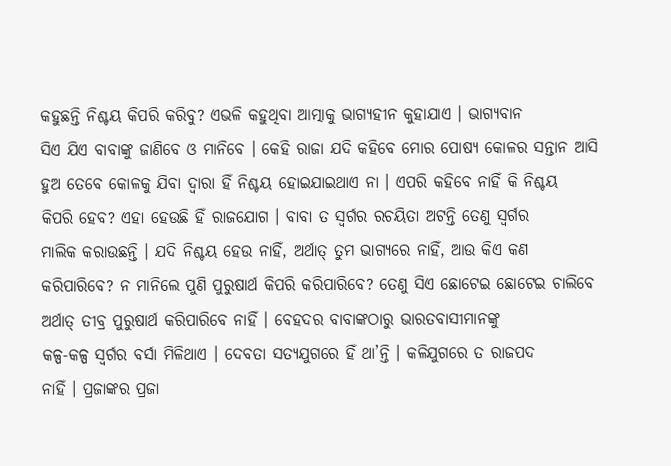କହୁଛନ୍ତି ନିଶ୍ଚୟ କିପରି କରିବୁ? ଏଭଳି କହୁଥିବା ଆତ୍ମାକୁ ଭାଗ୍ୟହୀନ କୁହାଯାଏ । ଭାଗ୍ୟବାନ
ସିଏ ଯିଏ ବାବାଙ୍କୁ ଜାଣିବେ ଓ ମାନିବେ । କେହି ରାଜା ଯଦି କହିବେ ମୋର ପୋଷ୍ୟ କୋଳର ସନ୍ତାନ ଆସି
ହୁଅ ତେବେ କୋଳକୁ ଯିବା ଦ୍ୱାରା ହିଁ ନିଶ୍ଚୟ ହୋଇଯାଇଥାଏ ନା । ଏପରି କହିବେ ନାହିଁ କି ନିଶ୍ଚୟ
କିପରି ହେବ? ଏହା ହେଉଛି ହିଁ ରାଜଯୋଗ । ବାବା ତ ସ୍ୱର୍ଗର ରଚୟିତା ଅଟନ୍ତି ତେଣୁ ସ୍ୱର୍ଗର
ମାଲିକ କରାଉଛନ୍ତି । ଯଦି ନିଶ୍ଚୟ ହେଉ ନାହିଁ, ଅର୍ଥାତ୍ ତୁମ ଭାଗ୍ୟରେ ନାହିଁ, ଆଉ କିଏ କଣ
କରିପାରିବେ? ନ ମାନିଲେ ପୁଣି ପୁରୁଷାର୍ଥ କିପରି କରିପାରିବେ? ତେଣୁ ସିଏ ଛୋଟେଇ ଛୋଟେଇ ଚାଲିବେ
ଅର୍ଥାତ୍ ତୀବ୍ର ପୁରୁଷାର୍ଥ କରିପାରିବେ ନାହିଁ । ବେହଦର ବାବାଙ୍କଠାରୁ ଭାରତବାସୀମାନଙ୍କୁ
କଳ୍ପ-କଳ୍ପ ସ୍ୱର୍ଗର ବର୍ସା ମିଳିଥାଏ । ଦେବତା ସତ୍ୟଯୁଗରେ ହିଁ ଥା’ନ୍ତି । କଳିଯୁଗରେ ତ ରାଜପଦ
ନାହିଁ । ପ୍ରଜାଙ୍କର ପ୍ରଜା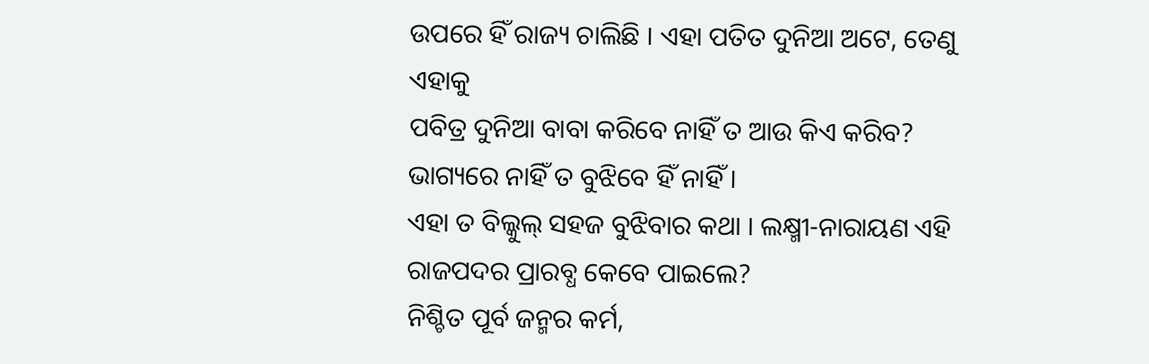ଉପରେ ହିଁ ରାଜ୍ୟ ଚାଲିଛି । ଏହା ପତିତ ଦୁନିଆ ଅଟେ, ତେଣୁ ଏହାକୁ
ପବିତ୍ର ଦୁନିଆ ବାବା କରିବେ ନାହିଁ ତ ଆଉ କିଏ କରିବ? ଭାଗ୍ୟରେ ନାହିଁ ତ ବୁଝିବେ ହିଁ ନାହିଁ ।
ଏହା ତ ବିଲ୍କୁଲ୍ ସହଜ ବୁଝିବାର କଥା । ଲକ୍ଷ୍ମୀ-ନାରାୟଣ ଏହି ରାଜପଦର ପ୍ରାରବ୍ଧ କେବେ ପାଇଲେ?
ନିଶ୍ଚିତ ପୂର୍ବ ଜନ୍ମର କର୍ମ,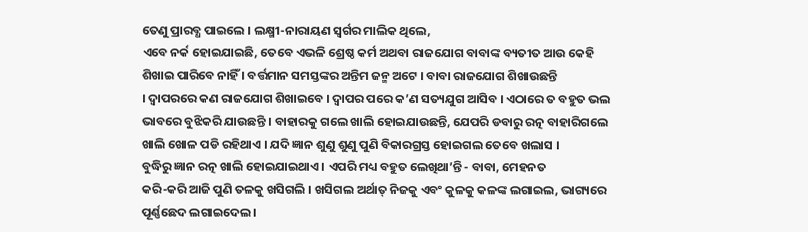ତେଣୁ ପ୍ରାରବ୍ଧ ପାଇଲେ । ଲକ୍ଷ୍ମୀ-ନାରାୟଣ ସ୍ୱର୍ଗର ମାଲିକ ଥିଲେ,
ଏବେ ନର୍କ ହୋଇଯାଇଛି, ତେବେ ଏଭଳି ଶ୍ରେଷ୍ଠ କର୍ମ ଅଥବା ରାଜଯୋଗ ବାବାଙ୍କ ବ୍ୟତୀତ ଆଉ କେହି
ଶିଖାଇ ପାରିବେ ନାହିଁ । ବର୍ତ୍ତମାନ ସମସ୍ତଙ୍କର ଅନ୍ତିମ ଜନ୍ମ ଅଟେ । ବାବା ରାଜଯୋଗ ଶିଖାଉଛନ୍ତି
। ଦ୍ୱାପରରେ କଣ ରାଜଯୋଗ ଶିଖାଇବେ । ଦ୍ୱାପର ପରେ କ’ଣ ସତ୍ୟଯୁଗ ଆସିବ । ଏଠାରେ ତ ବହୁତ ଭଲ
ଭାବରେ ବୁଝିକରି ଯାଉଛନ୍ତି । ବାହାରକୁ ଗଲେ ଖାଲି ହୋଇଯାଉଛନ୍ତି, ଯେପରି ଡବାରୁ ରତ୍ନ ବାହାରିଗଲେ
ଖାଲି ଖୋଳ ପଡି ରହିଥାଏ । ଯଦି ଜ୍ଞାନ ଶୁଣୁ ଶୁଣୁ ପୁଣି ବିକାରଗ୍ରସ୍ତ ହୋଇଗଲ ତେବେ ଖଲାସ ।
ବୁଦ୍ଧିରୁ ଜ୍ଞାନ ରତ୍ନ ଖାଲି ହୋଇଯାଇଥାଏ । ଏପରି ମଧ୍ୟ ବହୁତ ଲେଖିଥା’ନ୍ତି - ବାବା, ମେହନତ
କରି-କରି ଆଜି ପୁଣି ତଳକୁ ଖସିଗଲି । ଖସିଗଲ ଅର୍ଥାତ୍ ନିଜକୁ ଏବଂ କୁଳକୁ କଳଙ୍କ ଲଗାଇଲ, ଭାଗ୍ୟରେ
ପୂର୍ଣ୍ଣଛେଦ ଲଗାଇଦେଲ ।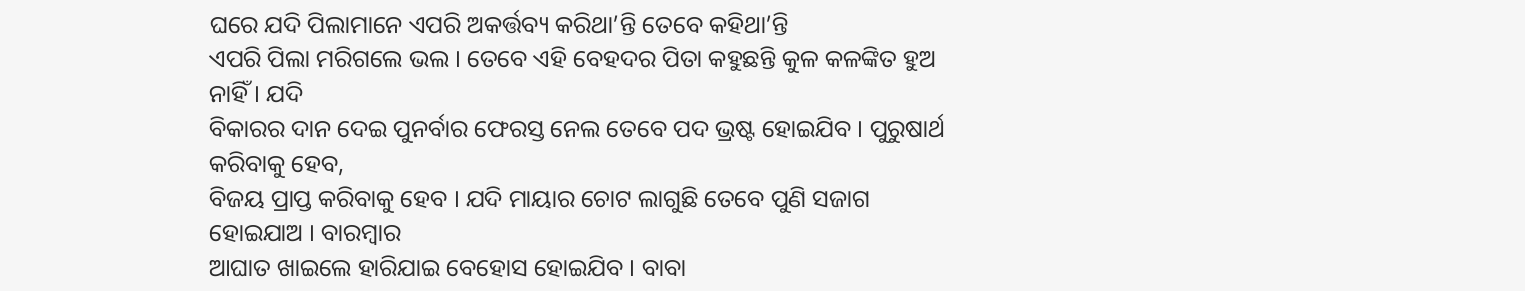ଘରେ ଯଦି ପିଲାମାନେ ଏପରି ଅକର୍ତ୍ତବ୍ୟ କରିଥା’ନ୍ତି ତେବେ କହିଥା’ନ୍ତି
ଏପରି ପିଲା ମରିଗଲେ ଭଲ । ତେବେ ଏହି ବେହଦର ପିତା କହୁଛନ୍ତି କୁଳ କଳଙ୍କିତ ହୁଅ ନାହିଁ । ଯଦି
ବିକାରର ଦାନ ଦେଇ ପୁନର୍ବାର ଫେରସ୍ତ ନେଲ ତେବେ ପଦ ଭ୍ରଷ୍ଟ ହୋଇଯିବ । ପୁରୁଷାର୍ଥ କରିବାକୁ ହେବ,
ବିଜୟ ପ୍ରାପ୍ତ କରିବାକୁ ହେବ । ଯଦି ମାୟାର ଚୋଟ ଲାଗୁଛି ତେବେ ପୁଣି ସଜାଗ ହୋଇଯାଅ । ବାରମ୍ବାର
ଆଘାତ ଖାଇଲେ ହାରିଯାଇ ବେହୋସ ହୋଇଯିବ । ବାବା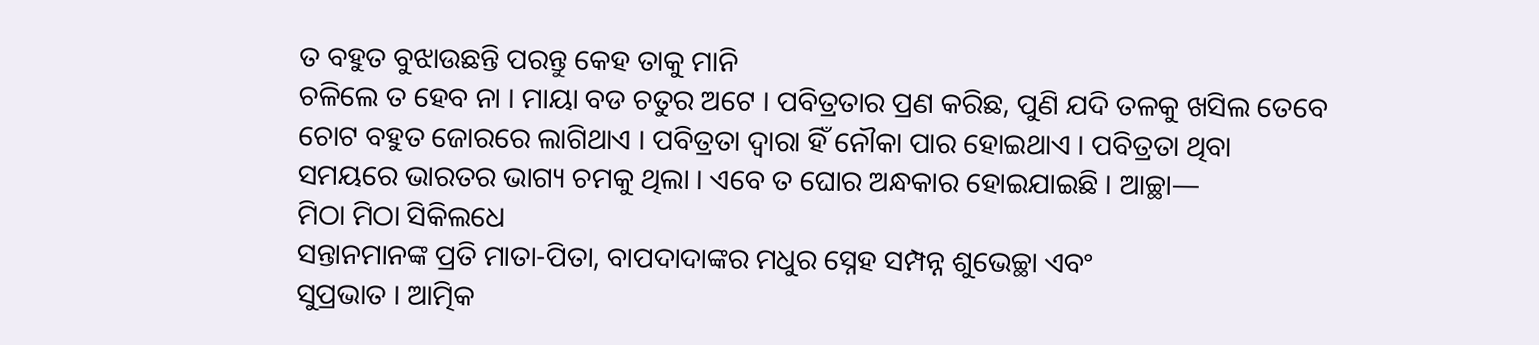ତ ବହୁତ ବୁଝାଉଛନ୍ତି ପରନ୍ତୁ କେହ ତାକୁ ମାନି
ଚଳିଲେ ତ ହେବ ନା । ମାୟା ବଡ ଚତୁର ଅଟେ । ପବିତ୍ରତାର ପ୍ରଣ କରିଛ, ପୁଣି ଯଦି ତଳକୁ ଖସିଲ ତେବେ
ଚୋଟ ବହୁତ ଜୋରରେ ଲାଗିଥାଏ । ପବିତ୍ରତା ଦ୍ୱାରା ହିଁ ନୌକା ପାର ହୋଇଥାଏ । ପବିତ୍ରତା ଥିବା
ସମୟରେ ଭାରତର ଭାଗ୍ୟ ଚମକୁ ଥିଲା । ଏବେ ତ ଘୋର ଅନ୍ଧକାର ହୋଇଯାଇଛି । ଆଚ୍ଛା—
ମିଠା ମିଠା ସିକିଲଧେ
ସନ୍ତାନମାନଙ୍କ ପ୍ରତି ମାତା-ପିତା, ବାପଦାଦାଙ୍କର ମଧୁର ସ୍ନେହ ସମ୍ପନ୍ନ ଶୁଭେଚ୍ଛା ଏବଂ
ସୁପ୍ରଭାତ । ଆତ୍ମିକ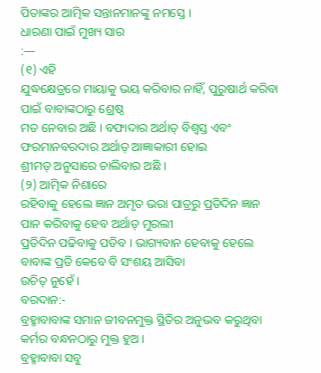ପିତାଙ୍କର ଆତ୍ମିକ ସନ୍ତାନମାନଙ୍କୁ ନମସ୍ତେ ।
ଧାରଣା ପାଇଁ ମୁଖ୍ୟ ସାର
:—
(୧) ଏହି
ଯୁଦ୍ଧକ୍ଷେତ୍ରରେ ମାୟାକୁ ଭୟ କରିବାର ନାହିଁ, ପୁରୁଷାର୍ଥ କରିବା ପାଇଁ ବାବାଙ୍କଠାରୁ ଶ୍ରେଷ୍ଠ
ମତ ନେବାର ଅଛି । ବଫାଦାର ଅର୍ଥାତ୍ ବିଶ୍ୱସ୍ତ ଏବଂ ଫରମାନବରଦାର ଅର୍ଥାତ୍ ଆଜ୍ଞାକାରୀ ହୋଇ
ଶ୍ରୀମତ୍ ଅନୁସାରେ ଚାଲିବାର ଅଛି ।
(୨) ଆତ୍ମିକ ନିଶାରେ
ରହିବାକୁ ହେଲେ ଜ୍ଞାନ ଅମୃତ ଭରା ପାତ୍ରରୁ ପ୍ରତିଦିନ ଜ୍ଞାନ ପାନ କରିବାକୁ ହେବ ଅର୍ଥାତ୍ ମୁରଲୀ
ପ୍ରତିଦିନ ପଢିବାକୁ ପଡିବ । ଭାଗ୍ୟବାନ ହେବାକୁ ହେଲେ ବାବାଙ୍କ ପ୍ରତି କେବେ ବି ସଂଶୟ ଆସିବା
ଉଚିତ୍ ନୁହେଁ ।
ବରଦାନ:-
ବ୍ରହ୍ମାବାବାଙ୍କ ସମାନ ଜୀବନମୁକ୍ତ ସ୍ଥିତିର ଅନୁଭବ କରୁଥିବା କର୍ମର ବନ୍ଧନଠାରୁ ମୁକ୍ତ ହୁଅ ।
ବ୍ରହ୍ମାବାବା ସବୁ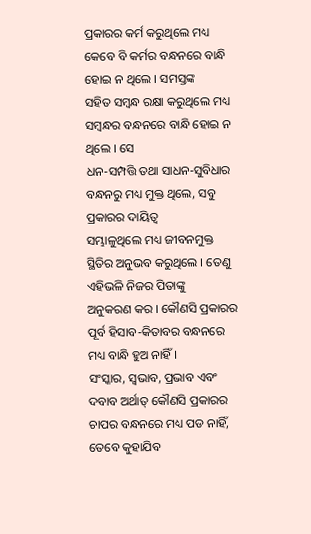ପ୍ରକାରର କର୍ମ କରୁଥିଲେ ମଧ୍ୟ କେବେ ବି କର୍ମର ବନ୍ଧନରେ ବାନ୍ଧି ହୋଇ ନ ଥିଲେ । ସମସ୍ତଙ୍କ
ସହିତ ସମ୍ବନ୍ଧ ରକ୍ଷା କରୁଥିଲେ ମଧ୍ୟ ସମ୍ବନ୍ଧର ବନ୍ଧନରେ ବାନ୍ଧି ହୋଇ ନ ଥିଲେ । ସେ
ଧନ-ସମ୍ପତ୍ତି ତଥା ସାଧନ-ସୁବିଧାର ବନ୍ଧନରୁ ମଧ୍ୟ ମୁକ୍ତ ଥିଲେ, ସବୁ ପ୍ରକାରର ଦାୟିତ୍ୱ
ସମ୍ଭାଳୁଥିଲେ ମଧ୍ୟ ଜୀବନମୁକ୍ତ ସ୍ଥିତିର ଅନୁଭବ କରୁଥିଲେ । ତେଣୁ ଏହିଭଳି ନିଜର ପିତାଙ୍କୁ
ଅନୁକରଣ କର । କୌଣସି ପ୍ରକାରର ପୂର୍ବ ହିସାବ-କିତାବର ବନ୍ଧନରେ ମଧ୍ୟ ବାନ୍ଧି ହୁଅ ନାହିଁ ।
ସଂସ୍କାର, ସ୍ୱଭାବ, ପ୍ରଭାବ ଏବଂ ଦବାବ ଅର୍ଥାତ୍ କୌଣସି ପ୍ରକାରର ଚାପର ବନ୍ଧନରେ ମଧ୍ୟ ପଡ ନାହିଁ,
ତେବେ କୁହାଯିବ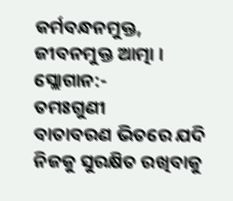କର୍ମବନ୍ଧନମୁକ୍ତ, ଜୀବନମୁକ୍ତ ଆତ୍ମା ।
ସ୍ଲୋଗାନ:-
ତମଃଗୁଣୀ
ବାତାବରଣ ଭିତରେ ଯଦି ନିଜକୁ ସୁରକ୍ଷିତ ରଖିବାକୁ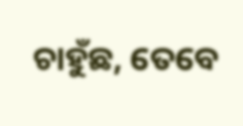ଚାହୁଁଛ, ତେବେ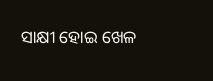ସାକ୍ଷୀ ହୋଇ ଖେଳ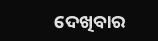ଦେଖିବାର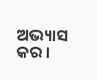ଅଭ୍ୟାସ କର ।